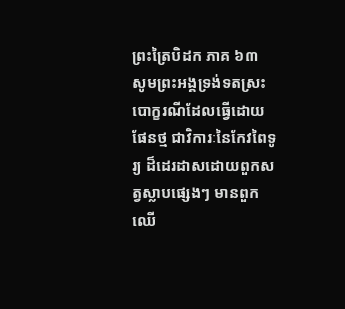ព្រះត្រៃបិដក ភាគ ៦៣
សូមព្រះអង្គទ្រង់ទតស្រះបោក្ខរណីដែលធ្វើដោយផែនថ្ម ជាវិការៈនៃកែវពៃទូរ្យ ដ៏ដេរដាសដោយពួកសត្វស្លាបផ្សេងៗ មានពួកឈើ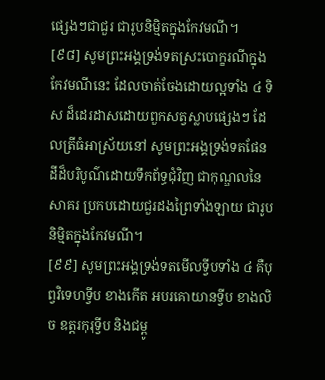ផ្សេងៗជាជួរ ជារូបនិម្មិតក្នុងកែវមណី។
[៩៨] សូមព្រះអង្គទ្រង់ទតស្រះបោក្ខរណីក្នុងកែវមណីនេះ ដែលចាត់ចែងដោយល្អទាំង ៤ ទិស ដ៏ដេរដាសដោយពួកសត្វស្លាបផ្សេងៗ ដែលត្រីធំអាស្រ័យនៅ សូមព្រះអង្គទ្រង់ទតផែនដីដ៏បរិបូណ៌ដោយទឹកព័ទ្ធជុំវិញ ជាកុណ្ឌលនៃសាគរ ប្រកបដោយជួរដងព្រៃទាំងឡាយ ជារូបនិម្មិតក្នុងកែវមណី។
[៩៩] សូមព្រះអង្គទ្រង់ទតមើលទ្វីបទាំង ៤ គឺបុព្វវិទេហទ្វីប ខាងកើត អបរគោយានទ្វីប ខាងលិច ឧត្តរកុរុទ្វីប និងជម្ពូ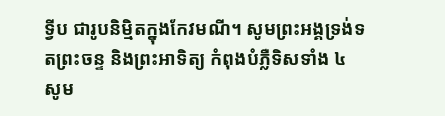ទ្វីប ជារូបនិម្មិតក្នុងកែវមណី។ សូមព្រះអង្គទ្រង់ទតព្រះចន្ទ និងព្រះអាទិត្យ កំពុងបំភ្លឺទិសទាំង ៤ សូម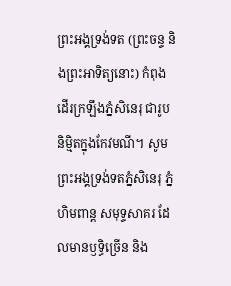ព្រះអង្គទ្រង់ទត (ព្រះចន្ទ និងព្រះអាទិត្យនោះ) កំពុងដើរក្រឡឹងភ្នំសិនេរុ ជារូបនិម្មិតក្នុងកែវមណី។ សូមព្រះអង្គទ្រង់ទតភ្នំសិនេរុ ភ្នំហិមពាន្ត សមុទ្ទសាគរ ដែលមានឫទ្ធិច្រើន និង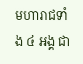មហារាជទាំង ៤ អង្គ ជា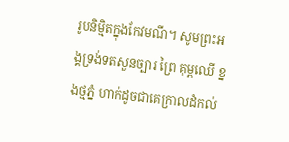រូបនិម្មិតក្នុងកែវមណី។ សូមព្រះអង្គទ្រង់ទតសួនច្បារ ព្រៃ គុម្ពឈើ ខ្នងថ្មភ្នំ ហាក់ដូចជាគេក្រាលដំកល់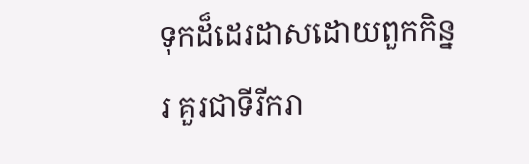ទុកដ៏ដេរដាសដោយពួកកិន្នរ គួរជាទីរីករា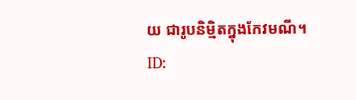យ ជារូបនិម្មិតក្នុងកែវមណី។
ID: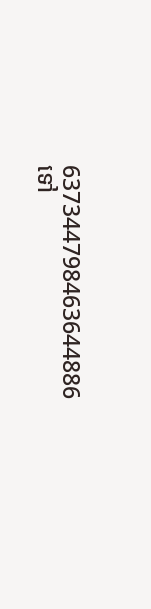637344798463644886
ទៅ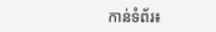កាន់ទំព័រ៖